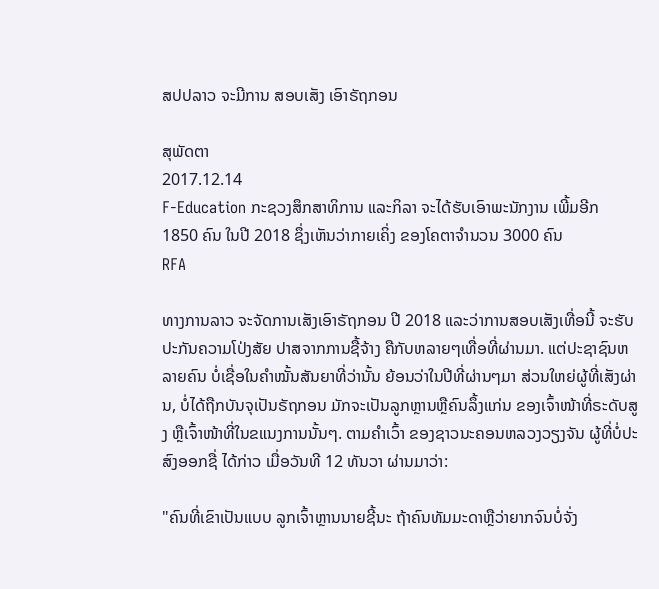ສປປລາວ ຈະມີການ ສອບເສັງ ເອົາຣັຖກອນ

ສຸພັດຕາ
2017.12.14
F-Education ກະຊວງສຶກສາທິການ ແລະກິລາ ຈະໄດ້ຮັບເອົາພະນັກງານ ເພີ້ມອີກ 1850 ຄົນ ໃນປີ 2018 ຊຶ່ງເຫັນວ່າກາຍເຄິ່ງ ຂອງໂຄຕາຈໍານວນ 3000 ຄົນ
RFA

ທາງການລາວ ຈະຈັດການເສັງເອົາຣັຖກອນ ປີ 2018 ແລະວ່າການສອບເສັງເທື່ອນີ້ ຈະຮັບປະກັນຄວາມໂປ່ງສັຍ ປາສຈາກການຊື້ຈ້າງ ຄືກັບຫລາຍໆເທື່ອທີ່ຜ່ານມາ. ແຕ່ປະຊາຊົນຫລາຍຄົນ ບໍ່ເຊື່ອໃນຄໍາໝັ້ນສັນຍາທີ່ວ່ານັ້ນ ຍ້ອນວ່າໃນປີທີ່ຜ່ານໆມາ ສ່ວນໃຫຍ່ຜູ້ທີ່ເສັງຜ່ານ, ບໍ່ໄດ້ຖືກບັນຈຸເປັນຣັຖກອນ ມັກຈະເປັນລູກຫຼານຫຼືຄົນລຶ້ງແກ່ນ ຂອງເຈົ້າໜ້າທີ່ຣະດັບສູງ ຫຼືເຈົ້າໜ້າທີ່ໃນຂແນງການນັ້ນໆ. ຕາມຄໍາເວົ້າ ຂອງຊາວນະຄອນຫລວງວຽງຈັນ ຜູ້ທີ່ບໍ່ປະສົງອອກຊື່ ໄດ້ກ່າວ ເມື່ອວັນທີ 12 ທັນວາ ຜ່ານມາວ່າ:

"ຄົນທີ່ເຂົາເປັນແບບ ລູກເຈົ້າຫຼານນາຍຊີ້ນະ ຖ້າຄົນທັມມະດາຫຼືວ່າຍາກຈົນບໍ່ຈັ່ງ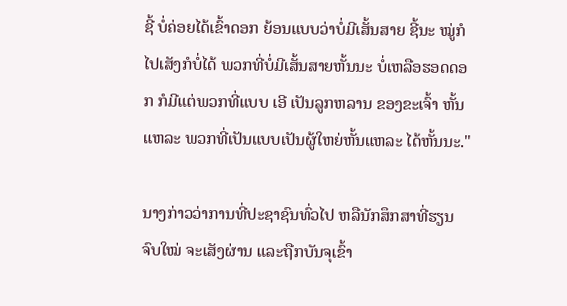ຊີ້ ບໍ່ຄ່ອຍໄດ້ເຂົ້າດອກ ຍ້ອນແບບວ່າບໍ່ມີເສັ້ນສາຍ ຊີ້ນະ ໝູ່ກໍໄປເສັງກໍບໍ່ໄດ້ ພວກທີ່ບໍ່ມີເສັ້ນສາຍຫັ້ນນະ ບໍ່ເຫລືອຮອດດອກ ກໍມີແຕ່ພວກທີ່ແບບ ເອີ ເປັນລູກຫລານ ຂອງຂະເຈົ້າ ຫັ້ນແຫລະ ພວກທີ່ເປັນແບບເປັນຜູ້ໃຫຍ່ຫັ້ນແຫລະ ໄດ້ຫັ້ນນະ."

ນາງກ່າວວ່າການທີ່ປະຊາຊົນທົ່ວໄປ ຫລືນັກສຶກສາທີ່ຮຽນຈົບໃໝ່ ຈະເສັງຜ່ານ ແລະຖືກບັນຈຸເຂົ້າ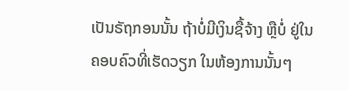ເປັນຣັຖກອນນັ້ນ ຖ້າບໍ່ມີເງິນຊື້ຈ້າງ ຫຼືບໍ່ ຢູ່ໃນຄອບຄົວທີ່ເຮັດວຽກ ໃນຫ້ອງການນັ້ນໆ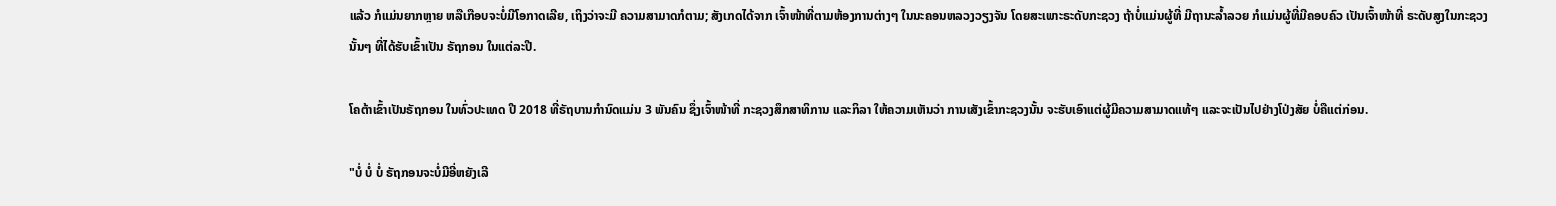ແລ້ວ ກໍແມ່ນຍາກຫຼາຍ ຫລືເກືອບຈະບໍ່ມີໂອກາດເລີຍ, ເຖິງວ່າຈະມີ ຄວາມສາມາດກໍຕາມ; ສັງເກດໄດ້ຈາກ ເຈົ້າໜ້າທີ່ຕາມຫ້ອງການຕ່າງໆ ໃນນະຄອນຫລວງວຽງຈັນ ໂດຍສະເພາະຣະດັບກະຊວງ ຖ້າບໍ່ແມ່ນຜູ້ທີ່ ມີຖານະລໍ້າລວຍ ກໍແມ່ນຜູ້ທີ່ມີຄອບຄົວ ເປັນເຈົ້າໜ້າທີ່ ຣະດັບສູງໃນກະຊວງນັ້ນໆ ທີ່ໄດ້ຮັບເຂົ້າເປັນ ຣັຖກອນ ໃນແຕ່ລະປີ.

ໂຄຕ້າເຂົ້າເປັນຣັຖກອນ ໃນທົ່ວປະເທດ ປີ 2018 ທີ່ຣັຖບານກໍານົດແມ່ນ 3 ພັນຄົນ ຊຶ່ງເຈົ້າໜ້າທີ່ ກະຊວງສຶກສາທິການ ແລະກິລາ ໃຫ້ຄວາມເຫັນວ່າ ການເສັງເຂົ້າກະຊວງນັ້ນ ຈະຮັບເອົາແຕ່ຜູ້ມີຄວາມສາມາດແທ້ໆ ແລະຈະເປັນໄປຢ່າງໂປ່ງສັຍ ບໍ່ຄືແຕ່ກ່ອນ.

"ບໍ່ ບໍ່ ບໍ່ ຣັຖກອນຈະບໍ່ມີອີ່ຫຍັງເລີ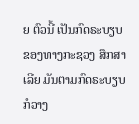ຍ ຕົວນີ້ ເປັນກົດຣະບຽບ ຂອງທາງກະຊວງ ສຶກສາເລີຍ ມັນຕາມກົດຣະບຽບ ກໍວາງ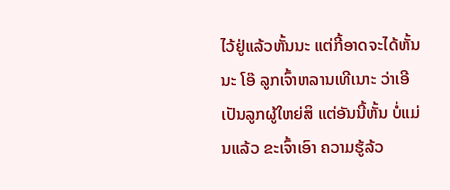ໄວ້ຢູ່ແລ້ວຫັ້ນນະ ແຕ່ກີ້ອາດຈະໄດ້ຫັ້ນນະ ໂອ໊ ລູກເຈົ້າຫລານເທີເນາະ ວ່າເອີ ເປັນລູກຜູ້ໃຫຍ່ສິ ແຕ່ອັນນີ້ຫັ້ນ ບໍ່ແມ່ນແລ້ວ ຂະເຈົ້າເອົາ ຄວາມຮູ້ລ້ວ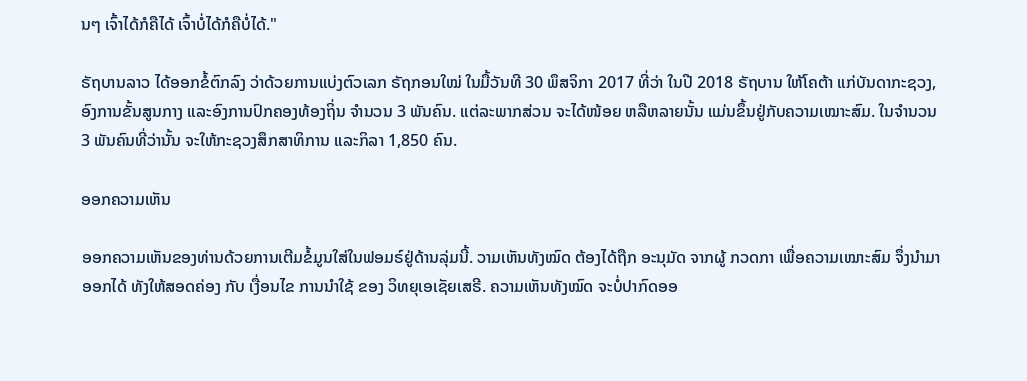ນໆ ເຈົ້າໄດ້ກໍຄືໄດ້ ເຈົ້າບໍ່ໄດ້ກໍຄືບໍ່ໄດ້."

ຣັຖບານລາວ ໄດ້ອອກຂໍ້ຕົກລົງ ວ່າດ້ວຍການແບ່ງຕົວເລກ ຣັຖກອນໃໝ່ ໃນມື້ວັນທີ 30 ພຶສຈິກາ 2017 ທີ່ວ່າ ໃນປີ 2018 ຣັຖບານ ໃຫ້ໂຄຕ້າ ແກ່ບັນດາກະຊວງ, ອົງການຂັ້ນສູນກາງ ແລະອົງການປົກຄອງທ້ອງຖິ່ນ ຈໍານວນ 3 ພັນຄົນ. ແຕ່ລະພາກສ່ວນ ຈະໄດ້ໜ້ອຍ ຫລືຫລາຍນັ້ນ ແມ່ນຂຶ້ນຢູ່ກັບຄວາມເໝາະສົມ. ໃນຈໍານວນ 3 ພັນຄົນທີ່ວ່ານັ້ນ ຈະໃຫ້ກະຊວງສຶກສາທິການ ແລະກິລາ 1,850 ຄົນ.

ອອກຄວາມເຫັນ

ອອກຄວາມເຫັນຂອງທ່ານດ້ວຍການເຕີມຂໍ້ມູນໃສ່ໃນຟອມຣ໌ຢູ່ດ້ານລຸ່ມນີ້. ວາມເຫັນທັງໝົດ ຕ້ອງໄດ້ຖືກ ອະນຸມັດ ຈາກຜູ້ ກວດກາ ເພື່ອຄວາມເໝາະສົມ ຈຶ່ງນໍາມາອອກໄດ້ ທັງໃຫ້ສອດຄ່ອງ ກັບ ເງື່ອນໄຂ ການນຳໃຊ້ ຂອງ ວິທຍຸເອເຊັຍເສຣີ. ຄວາມເຫັນທັງໝົດ ຈະບໍ່ປາກົດອອ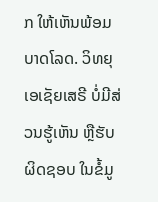ກ ໃຫ້ເຫັນພ້ອມບາດໂລດ. ວິທຍຸເອເຊັຍເສຣີ ບໍ່ມີສ່ວນຮູ້ເຫັນ ຫຼືຮັບຜິດຊອບ ໃນຂໍ້ມູ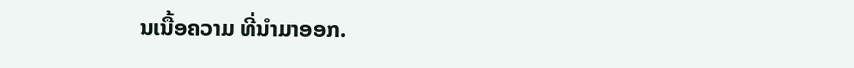ນເນື້ອຄວາມ ທີ່ນໍາມາອອກ.